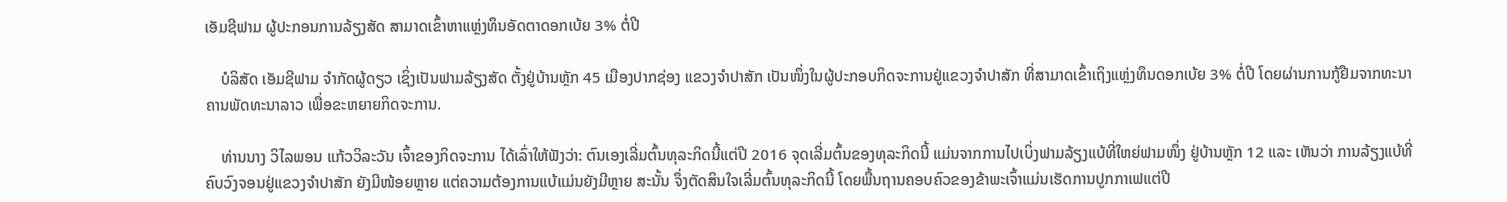ເອັມຊີຟາມ ຜູ້ປະກອນການລ້ຽງສັດ ສາມາດເຂົ້າຫາແຫຼ່ງທຶນອັດຕາດອກເບ້ຍ 3% ຕໍ່ປີ

    ບໍລິສັດ ເອັມຊີຟາມ ຈຳກັດຜູ້ດຽວ ເຊິ່ງເປັນຟາມລ້ຽງສັດ ຕັ້ງຢູ່ບ້ານຫຼັກ 45 ເມືອງປາກຊ່ອງ ແຂວງຈຳປາສັກ ເປັນໜຶ່ງໃນຜູ້ປະກອບກິດຈະການຢູ່ແຂວງຈໍາປາສັກ ທີ່ສາມາດເຂົ້າເຖິງແຫຼ່ງທຶນດອກເບ້ຍ 3% ຕໍ່ປີ ໂດຍຜ່ານການກູ້ຢືມຈາກທະນາຄານພັດທະນາລາວ ເພື່ອຂະຫຍາຍກິດຈະການ.

    ທ່ານນາງ ວິໄລພອນ ແກ້ວວິລະວັນ ເຈົ້າຂອງກິດຈະການ ໄດ້ເລົ່າໃຫ້ຟັງວ່າ: ຕົນເອງເລີ່ມຕົ້ນທຸລະກິດນີ້ແຕ່ປີ 2016 ຈຸດເລີ່ມຕົ້ນຂອງທຸລະກິດນີ້ ແມ່ນຈາກການໄປເບິ່ງຟາມລ້ຽງແບ້ທີ່ໃຫຍ່ຟາມໜຶ່ງ ຢູ່ບ້ານຫຼັກ 12 ແລະ ເຫັນວ່າ ການລ້ຽງແບ້ທີ່ຄົບວົງຈອນຢູ່ແຂວງຈຳປາສັກ ຍັງມີໜ້ອຍຫຼາຍ ແຕ່ຄວາມຕ້ອງການແບ້ແມ່ນຍັງມີຫຼາຍ ສະນັ້ນ ຈຶ່ງຕັດສິນໃຈເລີ່ມຕົ້ນທຸລະກິດນີ້ ໂດຍພື້ນຖານຄອບຄົວຂອງຂ້າພະເຈົ້າແມ່ນເຮັດການປູກກາເຟແຕ່ປີ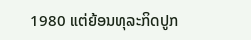1980 ແຕ່ຍ້ອນທຸລະກິດປູກ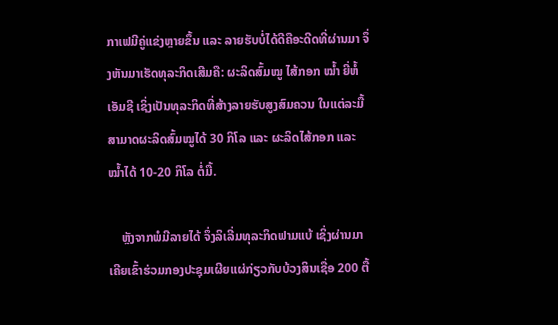ກາເຟມີຄູ່ແຂ່ງຫຼາຍຂຶ້ນ ແລະ ລາຍຮັບບໍ່ໄດ້ດີຄືອະດີດທີ່ຜ່ານມາ ຈຶ່ງຫັນມາເຮັດທຸລະກິດເສີມຄື: ຜະລິດສົ້ມໝູ ໄສ້ກອກ ໝ້ຳ ຍີ່ຫໍ້ເອັມຊີ ເຊິ່ງເປັນທຸລະກິດທີ່ສ້າງລາຍຮັບສູງສົມຄວນ ໃນແຕ່ລະມື້ສາມາດຜະລິດສົ້ມໝູໄດ້ 30 ກິໂລ ແລະ ຜະລິດໄສ້ກອກ ແລະ ໝ້ຳໄດ້ 10-20 ກິໂລ ຕໍ່ມື້.

    ຫຼັງຈາກພໍມີລາຍໄດ້ ຈຶ່ງລິເລີ່ມທຸລະກິດຟາມແບ້ ເຊິ່ງຜ່ານມາ ເຄີຍເຂົ້າຮ່ວມກອງປະຊຸມເຜີຍແຜ່ກ່ຽວກັບບ້ວງສິນເຊື່ອ 200 ຕື້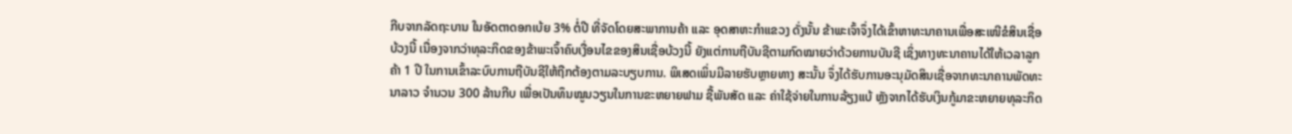ກີບຈາກລັດຖະບານ ໃນອັດຕາດອກເບ້ຍ 3% ຕໍ່ປີ ທີ່ຈັດໂດຍສະພາການຄ້າ ແລະ ອຸດສາຫະກໍາແຂວງ ດັ່ງນັ້ນ ຂ້າພະເຈົ້າຈຶ່ງໄດ້ເຂົ້າຫາທະນາຄານເພື່ອສະເໜີຂໍສິນເຊື່ອບ້ວງນີ້ ເນື່ອງຈາກວ່າທຸລະກິດຂອງຂ້າພະເຈົ້າຄົບເງື່ອນໄຂຂອງສິນເຊື່ອບ້ວງນີ້ ຍັງແຕ່ການຖືບັນຊີຕາມກົດໝາຍວ່າດ້ວຍການບັນຊີ ເຊິ່ງທາງທະນາຄານໄດ້ໃຫ້ເວລາລູກຄ້າ 1 ປີ ໃນການເຂົ້າລະບົບການຖືບັນຊີໃຫ້ຖືກຕ້ອງຕາມລະບຽບການ. ພິເສດເພິ່ນມີລາຍຮັບຫຼາຍທາງ ສະນັ້ນ ຈຶ່ງໄດ້ຮັບການອະນຸມັດສິນເຊື່ອຈາກທະນາຄານພັດທະນາລາວ ຈຳນວນ 300 ລ້ານກີບ ເພື່ອເປັນທຶນໝູນວຽນໃນການຂະຫຍາຍຟາມ ຊື້ພັນສັດ ແລະ ຄ່າໃຊ້ຈ່າຍໃນການລ້ຽງແບ້ ຫຼັງຈາກໄດ້ຮັບເງິນກູ້ມາຂະຫຍາຍທຸລະກິດ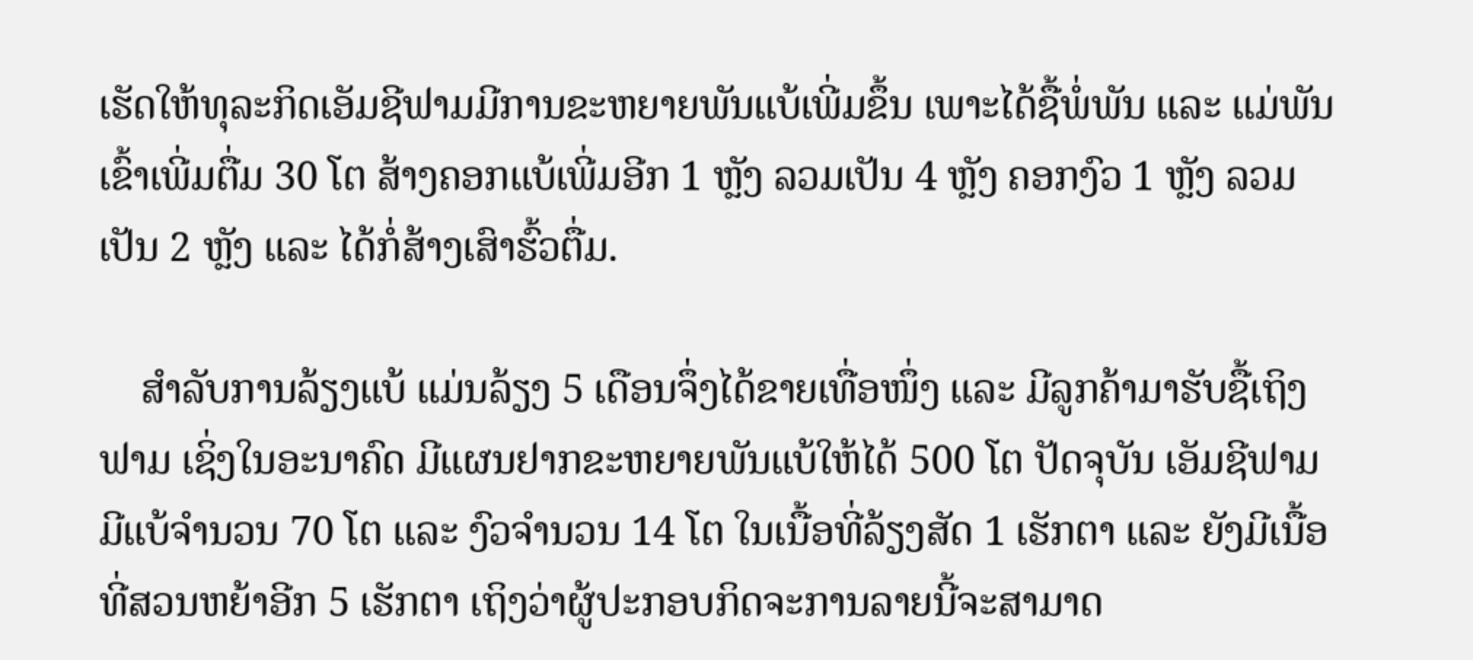ເຮັດໃຫ້ທຸລະກິດເອັມຊີຟາມມີການຂະຫຍາຍພັນແບ້ເພີ່ມຂຶ້ນ ເພາະໄດ້ຊື້ພໍ່ພັນ ແລະ ແມ່ພັນເຂົ້າເພີ່ມຕື່ມ 30 ໂຕ ສ້າງຄອກແບ້ເພີ່ມອີກ 1 ຫຼັງ ລວມເປັນ 4 ຫຼັງ ຄອກງົວ 1 ຫຼັງ ລວມເປັນ 2 ຫຼັງ ແລະ ໄດ້ກໍ່ສ້າງເສົາຮົ້ວຕື່ມ.

    ສໍາລັບການລ້ຽງແບ້ ແມ່ນລ້ຽງ 5 ເດືອນຈຶ່ງໄດ້ຂາຍເທື່ອໜຶ່ງ ແລະ ມີລູກຄ້າມາຮັບຊື້ເຖິງຟາມ ເຊິ່ງໃນອະນາຄົດ ມີແຜນຢາກຂະຫຍາຍພັນແບ້ໃຫ້ໄດ້ 500 ໂຕ ປັດຈຸບັນ ເອັມຊີຟາມ ມີແບ້ຈຳນວນ 70 ໂຕ ແລະ ງົວຈຳນວນ 14 ໂຕ ໃນເນື້ອທີ່ລ້ຽງສັດ 1 ເຮັກຕາ ແລະ ຍັງມີເນື້ອທີ່ສວນຫຍ້າອີກ 5 ເຮັກຕາ ເຖິງວ່າຜູ້ປະກອບກິດຈະການລາຍນີ້ຈະສາມາດ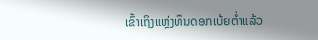ເຂົ້າເຖິງແຫຼ່ງທຶນດອກເບ້ຍຕໍ່າແລ້ວ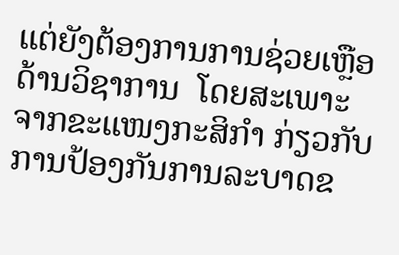ແຕ່ຍັງຕ້ອງການການຊ່ວຍເຫຼືອດ້ານວິຊາການ  ໂດຍສະເພາະຈາກຂະແໜງກະສິກຳ ກ່ຽວກັບການປ້ອງກັນການລະບາດຂ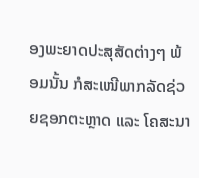ອງພະຍາດປະສຸສັດຕ່າງໆ ພ້ອມນັ້ນ ກໍສະເໜີພາກລັດຊ່ວຍຊອກຕະຫຼາດ ແລະ ໂຄສະນາ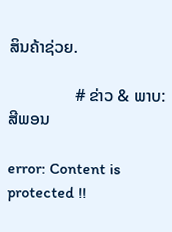ສິນຄ້າຊ່ວຍ.

                # ຂ່າວ & ພາບ: ສີພອນ

error: Content is protected !!